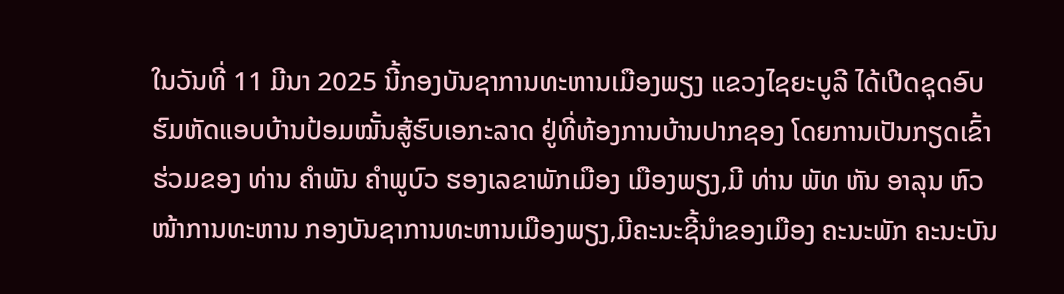ໃນວັນທີ່ 11 ມີນາ 2025 ນີ້ກອງບັນຊາການທະຫານເມືອງພຽງ ແຂວງໄຊຍະບູລີ ໄດ້ເປີດຊຸດອົບ ຮົມຫັດແອບບ້ານປ້ອມໝັ້ນສູ້ຮົບເອກະລາດ ຢູ່ທີ່ຫ້ອງການບ້ານປາກຊອງ ໂດຍການເປັນກຽດເຂົ້າຮ່ວມຂອງ ທ່ານ ຄໍາພັນ ຄໍາພູບົວ ຮອງເລຂາພັກເມືອງ ເມືອງພຽງ,ມີ ທ່ານ ພັທ ຫັນ ອາລຸນ ຫົວໜ້າການທະຫານ ກອງບັນຊາການທະຫານເມືອງພຽງ,ມີຄະນະຊີ້ນໍາຂອງເມືອງ ຄະນະພັກ ຄະນະບັນ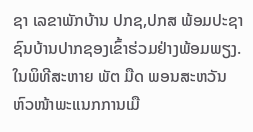ຊາ ເລຂາພັກບ້ານ ປກຊ,ປກສ ພ້ອມປະຊາຊົນບ້ານປາກຊອງເຂົ້າຮ່ວມຢ່າງພ້ອມພຽງ.
ໃນພິທີສະຫາຍ ພັຕ ມືດ ພອນສະຫວັນ ຫົວໜ້າພະແນກການເມື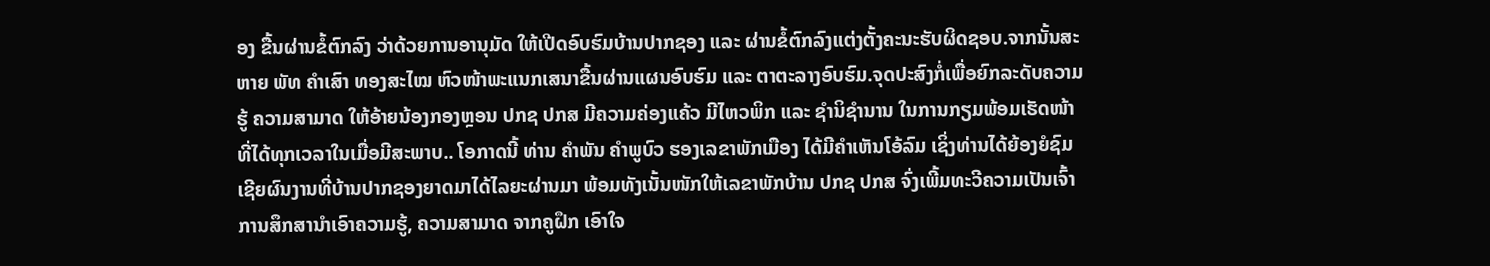ອງ ຂື້ນຜ່ານຂໍ້ຕົກລົງ ວ່າດ້ວຍການອານຸມັດ ໃຫ້ເປີດອົບຮົມບ້ານປາກຊອງ ແລະ ຜ່ານຂໍ້ຕົກລົງແຕ່ງຕັ້ງຄະນະຮັບຜິດຊອບ.ຈາກນັ້ນສະຫາຍ ພັທ ຄໍາເສົາ ທອງສະໄໝ ຫົວໜ້າພະແນກເສນາຂື້ນຜ່ານແຜນອົບຮົມ ແລະ ຕາຕະລາງອົບຮົມ.ຈຸດປະສົງກໍ່ເພື່ອຍົກລະດັບຄວາມຮູ້ ຄວາມສາມາດ ໃຫ້ອ້າຍນ້ອງກອງຫຼອນ ປກຊ ປກສ ມີຄວາມຄ່ອງແຄ້ວ ມີໄຫວພິກ ແລະ ຊໍານິຊໍານານ ໃນການກຽມພ້ອມເຮັດໜ້າທີ່ໄດ້ທຸກເວລາໃນເມື່ອມີສະພາບ.. ໂອກາດນີ້ ທ່ານ ຄໍາພັນ ຄໍາພູບົວ ຮອງເລຂາພັກເມືອງ ໄດ້ມີຄໍາເຫັນໂອ້ລົມ ເຊິ່ງທ່ານໄດ້ຍ້ອງຍໍຊົມເຊີຍຜົນງານທີ່ບ້ານປາກຊອງຍາດມາໄດ້ໄລຍະຜ່ານມາ ພ້ອມທັງເນັ້ນໜັກໃຫ້ເລຂາພັກບ້ານ ປກຊ ປກສ ຈົ່ງເພີ້ມທະວີຄວາມເປັນເຈົ້າການສຶກສານໍາເອົາຄວາມຮູ້, ຄວາມສາມາດ ຈາກຄູຝຶກ ເອົາໃຈ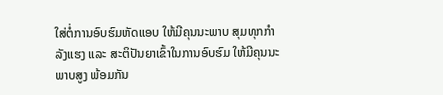ໃສ່ຕໍ່ການອົບຮົມຫັດແອບ ໃຫ້ມີຄຸນນະພາບ ສຸມທຸກກໍາລັງແຮງ ແລະ ສະຕິປັນຍາເຂົ້າໃນການອົບຮົມ ໃຫ້ມີຄຸນນະພາບສູງ ພ້ອມກັນ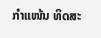ກຳແໜ້ນ ທິດສະ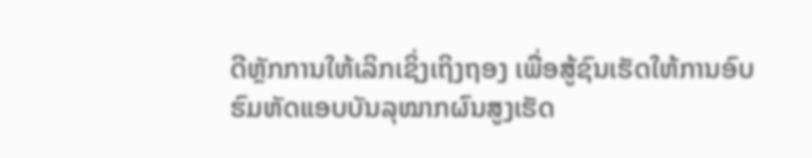ດີຫຼັກການໃຫ້ເລິກເຊິ່ງເຖິງຖອງ ເພື່ອສູ້ຊົນເຮັດໃຫ້ການອົບຮົມຫັດແອບບັນລຸໝາກຜົນສູງເຮັດ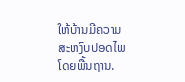ໃຫ້ບ້ານມີຄວາມສະຫງົບປອດໄພໂດຍພື້ນຖານ.